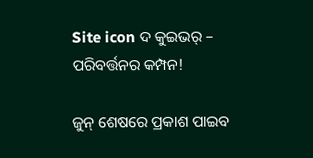Site icon ଦ କୁଇଭର୍ – ପରିବର୍ତ୍ତନର କମ୍ପନ!

ଜୁନ୍‍ ଶେଷରେ ପ୍ରକାଶ ପାଇବ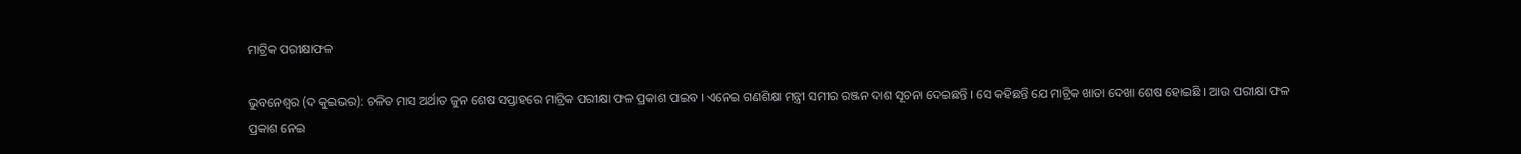ମାଟ୍ରିକ ପରୀକ୍ଷାଫଳ

ଭୁବନେଶ୍ୱର (ଦ କୁଇଭର): ଚଳିତ ମାସ ଅର୍ଥାତ ଜୁନ ଶେଷ ସପ୍ତାହରେ ମାଟ୍ରିକ ପରୀକ୍ଷା ଫଳ ପ୍ରକାଶ ପାଇବ । ଏନେଇ ଗଣଶିକ୍ଷା ମନ୍ତ୍ରୀ ସମୀର ରଞ୍ଜନ ଦାଶ ସୂଚନା ଦେଇଛନ୍ତି । ସେ କହିଛନ୍ତି ଯେ ମାଟ୍ରିକ ଖାତା ଦେଖା ଶେଷ ହୋଇଛି । ଆଉ ପରୀକ୍ଷା ଫଳ ପ୍ରକାଶ ନେଇ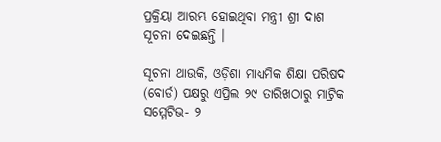ପ୍ରକ୍ରିୟା ଆରମ୍ଭ ହୋଇଥିବା ମନ୍ତ୍ରୀ ଶ୍ରୀ ଦାଶ ସୂଚନା ଦେଇଛନ୍ତି ।

ସୂଚନା ଥାଉକି, ଓଡ଼ିଶା ମାଧ୍ୟମିକ ଶିକ୍ଷା ପରିଷଦ (ବୋର୍ଡ) ପକ୍ଷରୁ ଏପ୍ରିଲ ୨୯ ତାରିଖଠାରୁ ମାଟ୍ରିକ ସମ୍ମେଟିଭ- ୨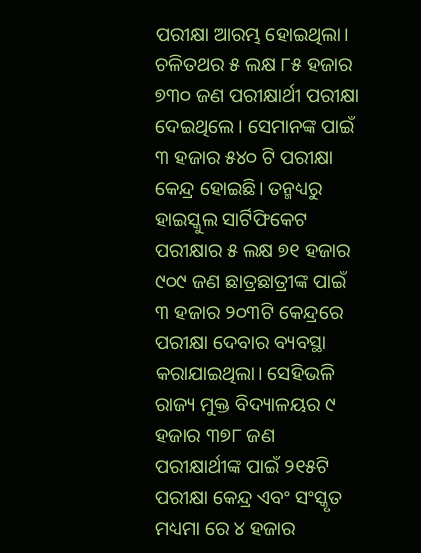ପରୀକ୍ଷା ଆରମ୍ଭ ହୋଇଥିଲା। ଚଳିତଥର ୫ ଲକ୍ଷ ୮୫ ହଜାର ୭୩୦ ଜଣ ପରୀକ୍ଷାର୍ଥୀ ପରୀକ୍ଷା ଦେଇଥିଲେ। ସେମାନଙ୍କ ପାଇଁ ୩ ହଜାର ୫୪୦ ଟି ପରୀକ୍ଷା କେନ୍ଦ୍ର ହୋଇଛି। ତନ୍ମଧ୍ୟରୁ ହାଇସ୍କୁଲ ସାର୍ଟିଫିକେଟ ପରୀକ୍ଷାର ୫ ଲକ୍ଷ ୭୧ ହଜାର ୯୦୯ ଜଣ ଛାତ୍ରଛାତ୍ରୀଙ୍କ ପାଇଁ ୩ ହଜାର ୨୦୩ଟି କେନ୍ଦ୍ରରେ ପରୀକ୍ଷା ଦେବାର ବ୍ୟବସ୍ଥା କରାଯାଇଥିଲା। ସେହିଭଳି ରାଜ୍ୟ ମୁକ୍ତ ବିଦ୍ୟାଳୟର ୯ ହଜାର ୩୭୮ ଜଣ ପରୀକ୍ଷାର୍ଥୀଙ୍କ ପାଇଁ ୨୧୫ଟି ପରୀକ୍ଷା କେନ୍ଦ୍ର ଏବଂ ସଂସ୍କୃତ ମଧ୍ୟମା ରେ ୪ ହଜାର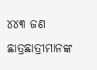୪୪୩ ଜଣ ଛାତ୍ରଛାତ୍ରୀମାନଙ୍କ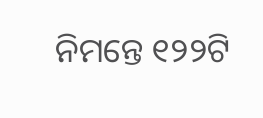ନିମନ୍ତେ ୧୨୨ଟି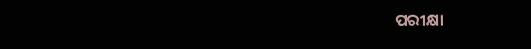ପରୀକ୍ଷା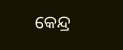କେନ୍ଦ୍ର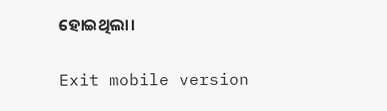ହୋଇଥିଲା।

Exit mobile version